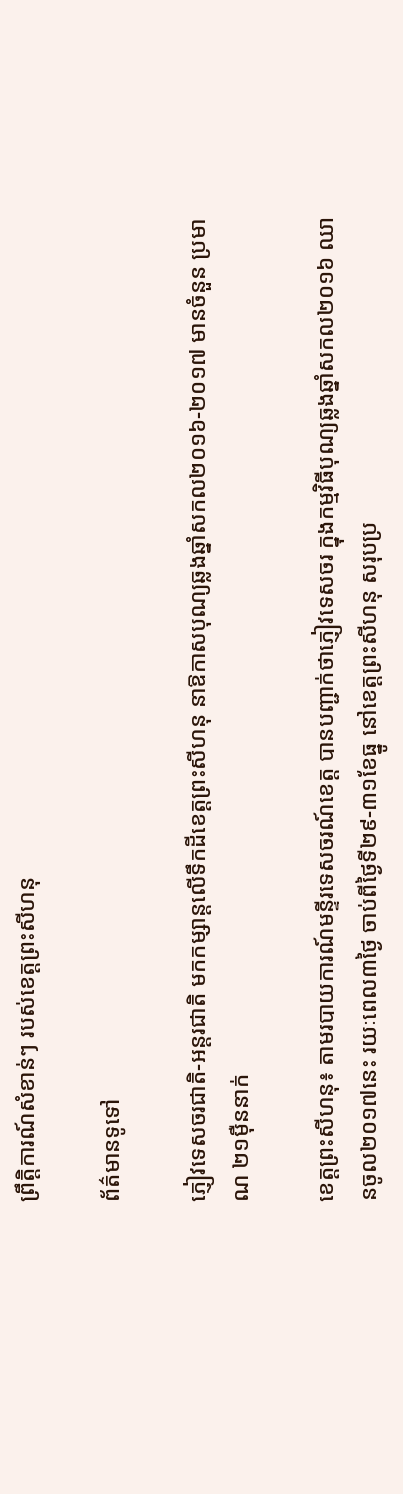ព្រឹត្តិការណ៍សំខាន់ៗ របស់ខេត្តព្រះសីហនុ

ព័ត៌មានទូទៅ

ភ្ញៀវទេសចរជាតិ-អន្តរជាតិ មកកម្សាន្តលើទឹកដីខេត្តព្រះសីហនុ នាឱកាសបុណ្យឆ្លងឆ្នាំសកល២០១៦-២០១៧ មានចំនួន ប្រមាណ ២១ម៉ឺននាក់

ខេត្តព្រះសីហនុ៖ តាមរបាយការណ៍មន្ទីរទេសចរណ៍ខេត្ត បានបញ្ជាក់ថាភ្ញៀវទេសចរ ក្នុងកម្មវិធីបុណ្យឆ្លងឆ្នាំសកល២០១៦ ឈានចូល២០១៧នេះ រយៈពេល៣ថ្ងៃ ចាប់ពីថ្ងៃទី២៩-៣១ខែធ្នូ នៅខេត្តព្រះសីហនុ សរុបប្រ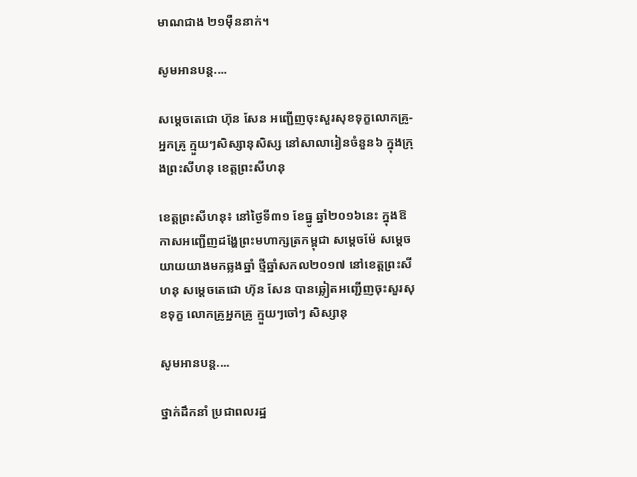មាណជាង ២១ម៉ឺននាក់។

សូមអានបន្ត....

សម្តេចតេជោ ហ៊ុន សែន អញ្ជើញចុះសួរសុខទុក្ខលោកគ្រូ-អ្នកគ្រូ ក្មួយៗសិស្សានុសិស្ស នៅសាលារៀនចំនួន៦ ក្នុងក្រុងព្រះសីហនុ ខេត្តព្រះសីហនុ

ខេត្តព្រះសីហនុ៖ នៅថ្ងៃទី៣១ ខែធ្នូ ឆ្នាំ២០១៦នេះ ក្នុងឱកាសអញ្ជើញដង្ហែព្រះមហាក្សត្រកម្ពុជា សម្តេចម៉ែ សម្តេច យាយយាងមកឆ្លងឆ្នាំ ថ្មីឆ្នាំសកល២០១៧ នៅខេត្តព្រះសីហនុ សម្តេចតេជោ ហ៊ុន សែន បានឆ្លៀតអញ្ជើញចុះសួរសុខទុក្ខ លោកគ្រូអ្នកគ្រូ ក្មួយៗចៅៗ សិស្សានុ

សូមអានបន្ត....

ថ្នាក់ដឹកនាំ ប្រជាពលរដ្ឋ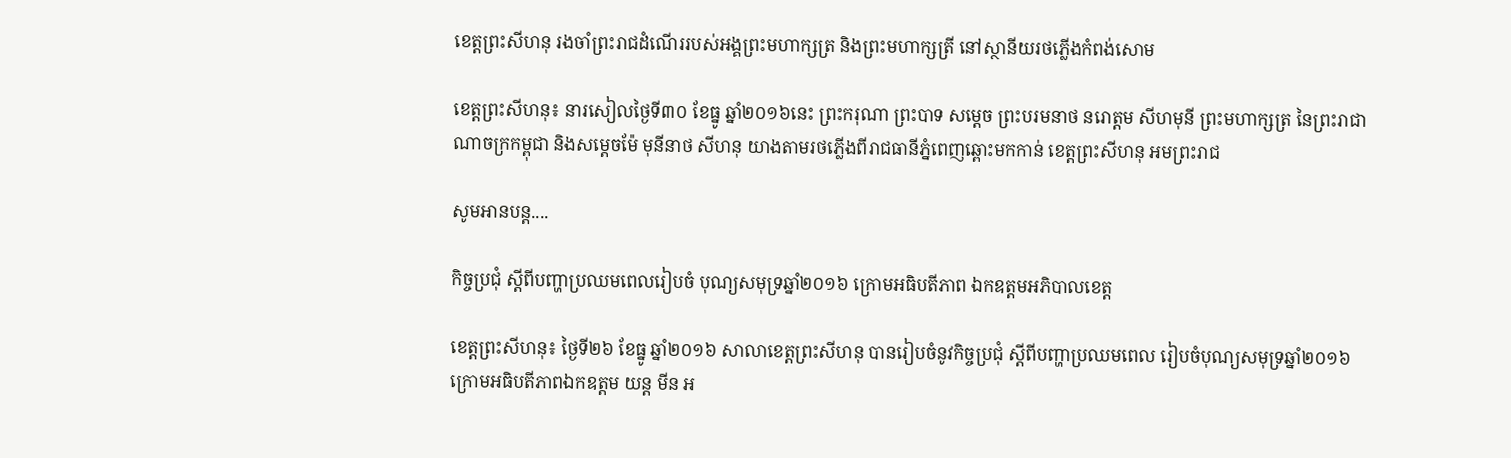ខេត្តព្រះសីហនុ រងចាំព្រះរាជដំណើររបស់អង្គព្រះមហាក្សត្រ និងព្រះមហាក្សត្រី នៅស្ថានីយរថភ្លើងកំពង់សោម

ខេត្តព្រះសីហនុ៖ នារសៀលថ្ងៃទី៣០ ខែធ្នូ ឆ្នាំ២០១៦នេះ ព្រះករុណា ព្រះបាទ សម្តេច ព្រះបរមនាថ នរោត្តម សីហមុនី ព្រះមហាក្សត្រ នៃព្រះរាជាណាចក្រកម្ពុជា និងសម្តេចម៉ែ មុនីនាថ សីហនុ យាងតាមរថភ្លើងពីរាជធានីភ្នំពេញឆ្ពោះមកកាន់ ខេត្តព្រះសីហនុ អមព្រះរាជ

សូមអានបន្ត....

កិច្ចប្រជុំ ស្ដីពីបញ្ហាប្រឈមពេលរៀបចំ បុណ្យសមុទ្រឆ្នាំ២០១៦ ក្រោមអធិបតីភាព ឯកឧត្តមអភិបាលខេត្ត

ខេត្តព្រះសីហនុ៖ ថ្ងៃទី២៦ ខែធ្នូ ឆ្នាំ២០១៦ សាលាខេត្តព្រះសីហនុ បានរៀបចំនូវកិច្ចប្រជុំ ស្ដីពីបញ្ហាប្រឈមពេល រៀបចំបុណ្យសមុទ្រឆ្នាំ២០១៦ ក្រោមអធិបតីភាពឯកឧត្តម យន្ត មីន អ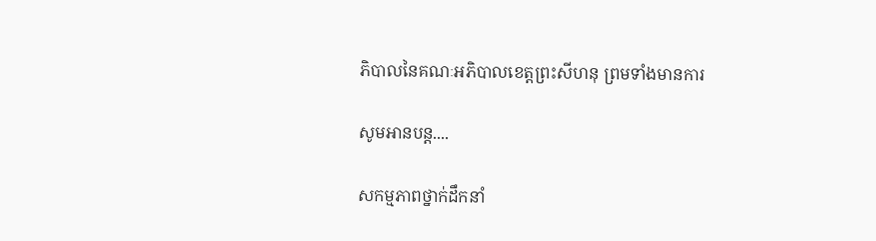ភិបាលនៃគណៈអភិបាលខេត្តព្រះសីហនុ ព្រមទាំងមានការ

សូមអានបន្ត....

សកម្មភាពថ្នាក់ដឹកនាំ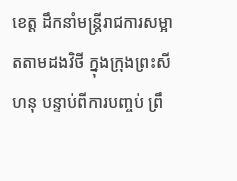ខេត្ត ដឹកនាំមន្ត្រីរាជការសម្អាតតាមដងវិថី ក្នុងក្រុងព្រះសីហនុ បន្ទាប់ពីការបញ្ចប់ ព្រឹ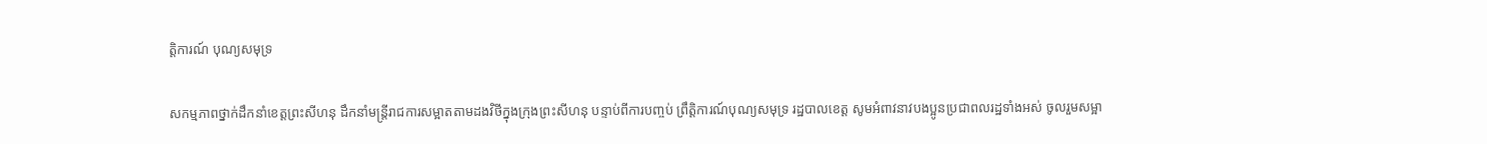ត្តិការណ៍ បុណ្យសមុទ្រ

សកម្មភាពថ្នាក់ដឹកនាំខេត្តព្រះសីហនុ ដឹកនាំមន្ត្រីរាជការសម្អាតតាមដងវិថីក្នុងក្រុងព្រះសីហនុ បន្ទាប់ពីការបញ្ចប់ ព្រឹត្តិការណ៍បុណ្យសមុទ្រ រដ្ឋបាលខេត្ត សូមអំពាវនាវបងប្អូនប្រជាពលរដ្ឋទាំងអស់ ចូលរួមសម្អា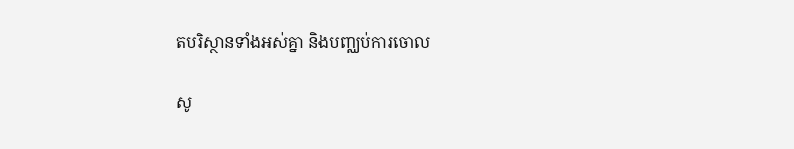តបរិស្ថានទាំងអស់គ្នា និងបញ្ឈប់ការចោល

សូ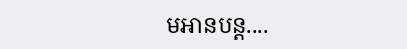មអានបន្ត....